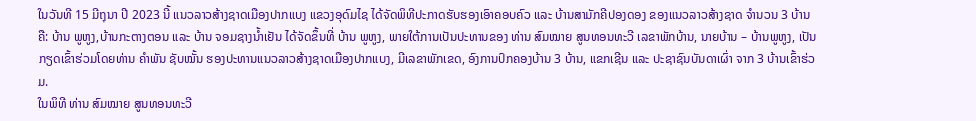ໃນວັນທີ 15 ມີຖຸນາ ປີ 2023 ນີ້ ແນວລາວສ້າງຊາດເມືອງປາກແບງ ແຂວງອຸດົມໄຊ ໄດ້ຈັດພິທີປະກາດຮັບຮອງເອົາຄອບຄົວ ແລະ ບ້ານສາມັກຄີປອງດອງ ຂອງແນວລາວສ້າງຊາດ ຈໍານວນ 3 ບ້ານຄື: ບ້ານ ພູຫູງ,ບ້ານກະຕາງຕອນ ແລະ ບ້ານ ຈອມຊາງນໍ້າເຢັນ ໄດ້ຈັດຂຶ້ນທີ່ ບ້ານ ພູຫູງ, ພາຍໃຕ້ການເປັນປະທານຂອງ ທ່ານ ສົມໝາຍ ສູນທອນທະວີ ເລຂາພັກບ້ານ, ນາຍບ້ານ – ບ້ານພູຫູງ, ເປັນກຽດເຂົ້າຮ່ວມໂດຍທ່ານ ຄຳພັນ ຊັບໝັ້ນ ຮອງປະທານແນວລາວສ້າງຊາດເມືອງປາກແບງ, ມີເລຂາພັກເຂດ, ອົງການປົກຄອງບ້ານ 3 ບ້ານ, ແຂກເຊີນ ແລະ ປະຊາຊົນບັນດາເຜົ່າ ຈາກ 3 ບ້ານເຂົ້າຮ່ວມ.
ໃນພິທີ ທ່ານ ສົມໝາຍ ສູນທອນທະວີ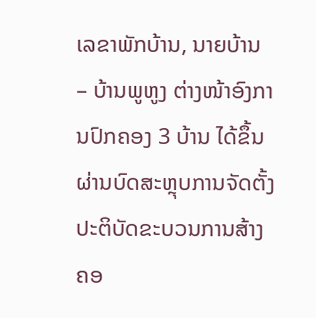ເລຂາພັກບ້ານ, ນາຍບ້ານ – ບ້ານພູຫູງ ຕ່າງໜ້າອົງການປົກຄອງ 3 ບ້ານ ໄດ້ຂຶ້ນຜ່ານບົດສະຫຼຸບການຈັດຕັ້ງປະຕິບັດຂະບວນການສ້າງຄອ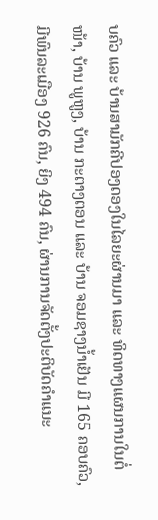ບຄົວ ແລະ ບ້ານສາມັກຄີປອງດອງໃນໄລຍະຜ່ານມາ ແລະ ທິດທາງແຜນການໃນຕໍ່ໜ້າ, ບ້ານ ພູຫູງ, ບ້ານ ກະຕາງຕອນ ແລະ ບ້ານ ຈອມຊາງນໍ້າເຢັນ ມີ 165 ຄອບຄົວ, ມີພົນລະເມືອງ 926 ຄົນ, ຍິງ 494 ຄົນ, ຜ່ານການຈັດຕັ້ງປະຕິບັດຄຳແນະ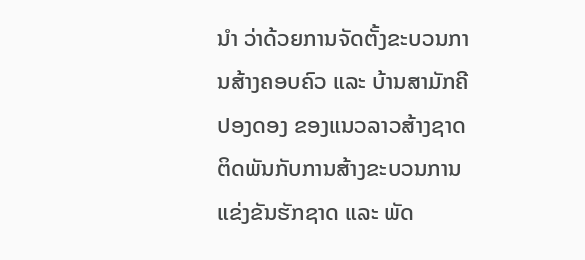ນຳ ວ່າດ້ວຍການຈັດຕັ້ງຂະບວນການສ້າງຄອບຄົວ ແລະ ບ້ານສາມັກຄີປອງດອງ ຂອງແນວລາວສ້າງຊາດ ຕິດພັນກັບການສ້າງຂະບວນການແຂ່ງຂັນຮັກຊາດ ແລະ ພັດ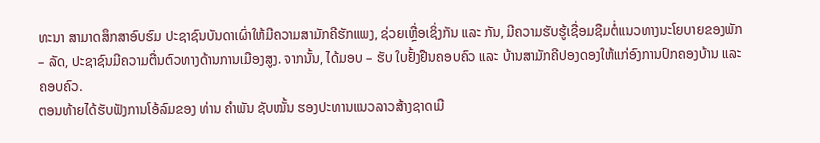ທະນາ ສາມາດສຶກສາອົບຮົມ ປະຊາຊົນບັນດາເຜົ່າໃຫ້ມີຄວາມສາມັກຄີຮັກແພງ, ຊ່ວຍເຫຼື່ອເຊິ່ງກັນ ແລະ ກັນ, ມີຄວາມຮັບຮູ້ເຊື່ອມຊືມຕໍ່ແນວທາງນະໂຍບາຍຂອງພັກ – ລັດ, ປະຊາຊົນມີຄວາມຕື່ນຕົວທາງດ້ານການເມືອງສູງ. ຈາກນັ້ນ, ໄດ້ມອບ – ຮັບ ໃບຢັ້ງຢືນຄອບຄົວ ແລະ ບ້ານສາມັກຄີປອງດອງໃຫ້ແກ່ອົງການປົກຄອງບ້ານ ແລະ ຄອບຄົວ.
ຕອນທ້າຍໄດ້ຮັບຟັງການໂອ້ລົມຂອງ ທ່ານ ຄໍາພັນ ຊັບໝັ້ນ ຮອງປະທານແນວລາວສ້າງຊາດເມື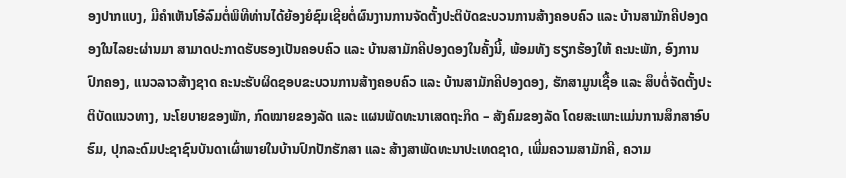ອງປາກແບງ, ມີຄໍາເຫັນໂອ້ລົມຕໍ່ພິທີທ່ານໄດ້ຍ້ອງຍໍຊົມເຊີຍຕໍ່ຜົນງານການຈັດຕັ້ງປະຕິບັດຂະບວນການສ້າງຄອບຄົວ ແລະ ບ້ານສາມັກຄີປອງດອງໃນໄລຍະຜ່ານມາ ສາມາດປະກາດຮັບຮອງເປັນຄອບຄົວ ແລະ ບ້ານສາມັກຄີປອງດອງໃນຄັ້ງນີ້, ພ້ອມທັງ ຮຽກຮ້ອງໃຫ້ ຄະນະພັກ, ອົງການປົກຄອງ, ແນວລາວສ້າງຊາດ ຄະນະຮັບຜິດຊອບຂະບວນການສ້າງຄອບຄົວ ແລະ ບ້ານສາມັກຄີປອງດອງ, ຮັກສາມູນເຊື້ອ ແລະ ສຶບຕໍ່ຈັດຕັ້ງປະຕິບັດແນວທາງ, ນະໂຍບາຍຂອງພັກ, ກົດໝາຍຂອງລັດ ແລະ ແຜນພັດທະນາເສດຖະກິດ – ສັງຄົມຂອງລັດ ໂດຍສະເພາະແມ່ນການສຶກສາອົບຮົມ, ປຸກລະດົມປະຊາຊົນບັນດາເຜົ່າພາຍໃນບ້ານປົກປັກຮັກສາ ແລະ ສ້າງສາພັດທະນາປະເທດຊາດ, ເພີ່ມຄວາມສາມັກຄີ, ຄວາມ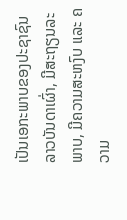ເປັນເອກະພາບຂອງປະຊາຊົນລາວບັນດາເຜົ່າ, ມີສະຖຽນລະພາບ, ມີຄວາມສະຫງົບ ແລະ ຄວາມ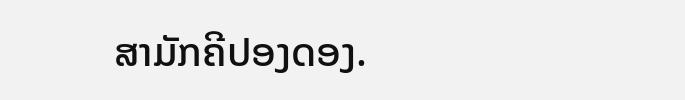ສາມັກຄີປອງດອງ.